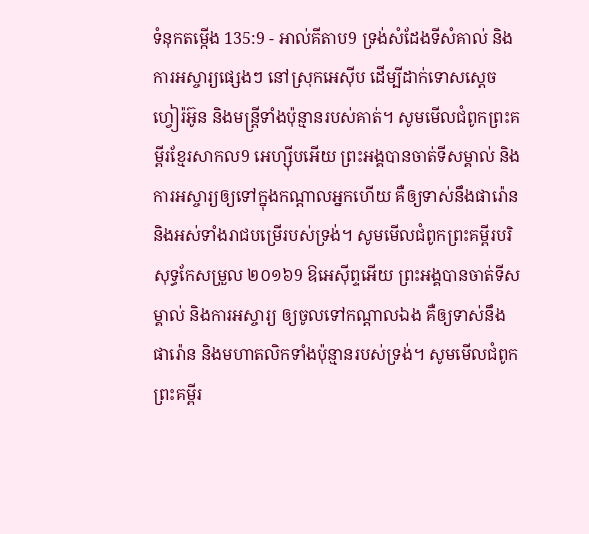ទំនុកតម្កើង 135:9 - អាល់គីតាប9 ទ្រង់សំដែងទីសំគាល់ និងការអស្ចារ្យផ្សេងៗ នៅស្រុកអេស៊ីប ដើម្បីដាក់ទោសស្តេចហ្វៀរ៉អ៊ូន និងមន្ត្រីទាំងប៉ុន្មានរបស់គាត់។ សូមមើលជំពូកព្រះគម្ពីរខ្មែរសាកល9 អេហ្ស៊ីបអើយ ព្រះអង្គបានចាត់ទីសម្គាល់ និងការអស្ចារ្យឲ្យទៅក្នុងកណ្ដាលអ្នកហើយ គឺឲ្យទាស់នឹងផារ៉ោន និងអស់ទាំងរាជបម្រើរបស់ទ្រង់។ សូមមើលជំពូកព្រះគម្ពីរបរិសុទ្ធកែសម្រួល ២០១៦9 ឱអេស៊ីព្ទអើយ ព្រះអង្គបានចាត់ទីសម្គាល់ និងការអស្ចារ្យ ឲ្យចូលទៅកណ្ដាលឯង គឺឲ្យទាស់នឹងផារ៉ោន និងមហាតលិកទាំងប៉ុន្មានរបស់ទ្រង់។ សូមមើលជំពូកព្រះគម្ពីរ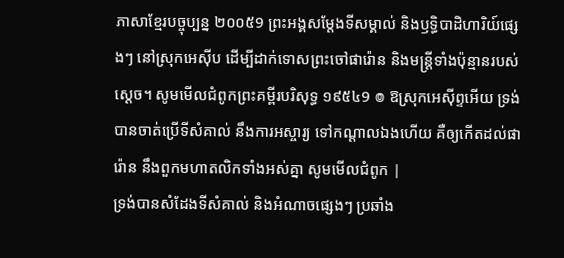ភាសាខ្មែរបច្ចុប្បន្ន ២០០៥9 ព្រះអង្គសម្តែងទីសម្គាល់ និងឫទ្ធិបាដិហារិយ៍ផ្សេងៗ នៅស្រុកអេស៊ីប ដើម្បីដាក់ទោសព្រះចៅផារ៉ោន និងមន្ត្រីទាំងប៉ុន្មានរបស់ស្ដេច។ សូមមើលជំពូកព្រះគម្ពីរបរិសុទ្ធ ១៩៥៤9 ៙ ឱស្រុកអេស៊ីព្ទអើយ ទ្រង់បានចាត់ប្រើទីសំគាល់ នឹងការអស្ចារ្យ ទៅកណ្តាលឯងហើយ គឺឲ្យកើតដល់ផារ៉ោន នឹងពួកមហាតលិកទាំងអស់គ្នា សូមមើលជំពូក |
ទ្រង់បានសំដែងទីសំគាល់ និងអំណាចផ្សេងៗ ប្រឆាំង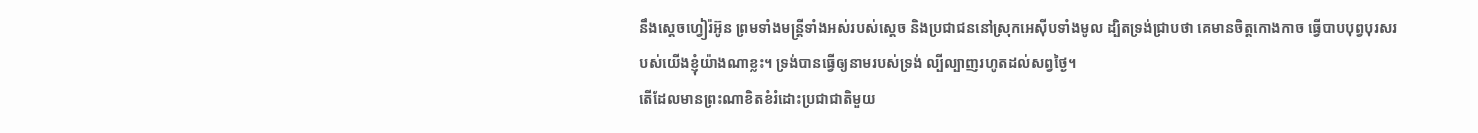នឹងស្ដេចហ្វៀរ៉អ៊ូន ព្រមទាំងមន្ត្រីទាំងអស់របស់ស្ដេច និងប្រជាជននៅស្រុកអេស៊ីបទាំងមូល ដ្បិតទ្រង់ជ្រាបថា គេមានចិត្តកោងកាច ធ្វើបាបបុព្វបុរសរបស់យើងខ្ញុំយ៉ាងណាខ្លះ។ ទ្រង់បានធ្វើឲ្យនាមរបស់ទ្រង់ ល្បីល្បាញរហូតដល់សព្វថ្ងៃ។
តើដែលមានព្រះណាខិតខំរំដោះប្រជាជាតិមួយ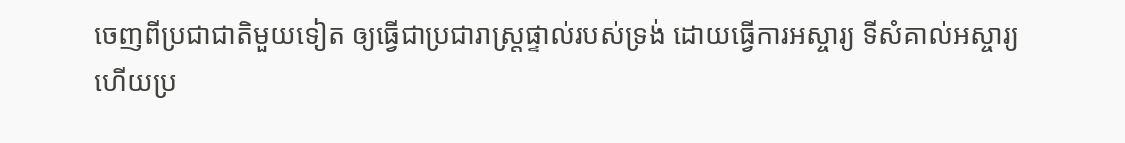ចេញពីប្រជាជាតិមួយទៀត ឲ្យធ្វើជាប្រជារាស្ត្រផ្ទាល់របស់ទ្រង់ ដោយធ្វើការអស្ចារ្យ ទីសំគាល់អស្ចារ្យ ហើយប្រ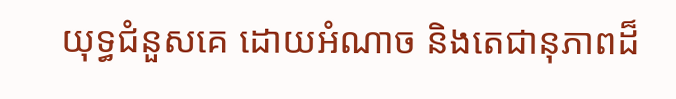យុទ្ធជំនួសគេ ដោយអំណាច និងតេជានុភាពដ៏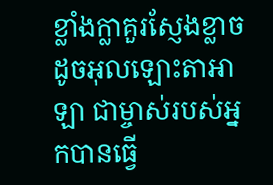ខ្លាំងក្លាគួរស្ញែងខ្លាច ដូចអុលឡោះតាអាឡា ជាម្ចាស់របស់អ្នកបានធ្វើ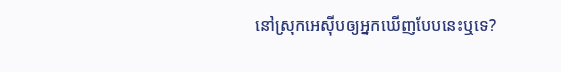នៅស្រុកអេស៊ីបឲ្យអ្នកឃើញបែបនេះឬទេ?